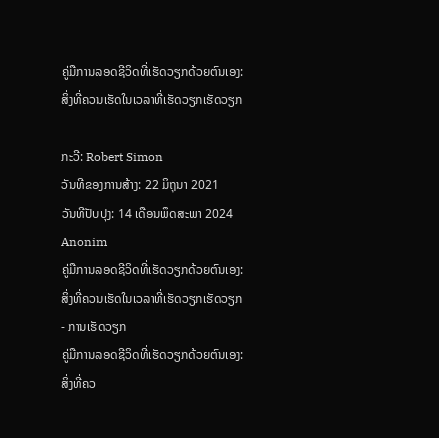ຄູ່ມືການລອດຊີວິດທີ່ເຮັດວຽກດ້ວຍຕົນເອງ: ສິ່ງທີ່ຄວນເຮັດໃນເວລາທີ່ເຮັດວຽກເຮັດວຽກ

ກະວີ: Robert Simon
ວັນທີຂອງການສ້າງ: 22 ມິຖຸນາ 2021
ວັນທີປັບປຸງ: 14 ເດືອນພຶດສະພາ 2024
Anonim
ຄູ່ມືການລອດຊີວິດທີ່ເຮັດວຽກດ້ວຍຕົນເອງ: ສິ່ງທີ່ຄວນເຮັດໃນເວລາທີ່ເຮັດວຽກເຮັດວຽກ - ການເຮັດວຽກ
ຄູ່ມືການລອດຊີວິດທີ່ເຮັດວຽກດ້ວຍຕົນເອງ: ສິ່ງທີ່ຄວ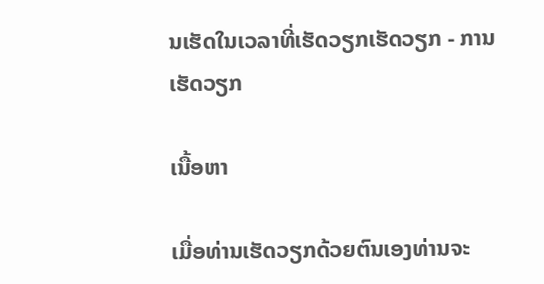ນເຮັດໃນເວລາທີ່ເຮັດວຽກເຮັດວຽກ - ການເຮັດວຽກ

ເນື້ອຫາ

ເມື່ອທ່ານເຮັດວຽກດ້ວຍຕົນເອງທ່ານຈະ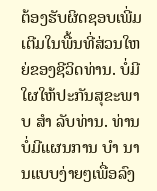ຕ້ອງຮັບຜິດຊອບເພີ່ມເຕີມໃນພື້ນທີ່ສ່ວນໃຫຍ່ຂອງຊີວິດທ່ານ. ບໍ່ມີໃຜໃຫ້ປະກັນສຸຂະພາບ ສຳ ລັບທ່ານ. ທ່ານບໍ່ມີແຜນການ ບຳ ນານແບບງ່າຍໆເພື່ອລົງ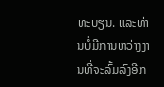ທະບຽນ. ແລະທ່ານບໍ່ມີການຫວ່າງງານທີ່ຈະລົ້ມລົງອີກ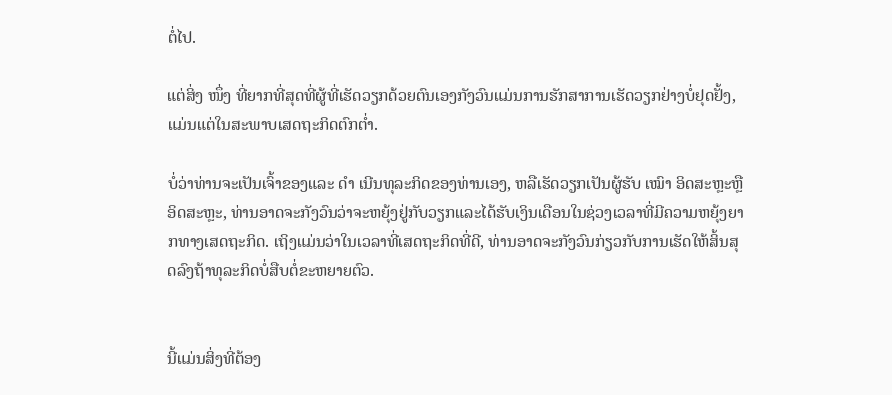ຕໍ່ໄປ.

ແຕ່ສິ່ງ ໜຶ່ງ ທີ່ຍາກທີ່ສຸດທີ່ຜູ້ທີ່ເຮັດວຽກດ້ວຍຕົນເອງກັງວົນແມ່ນການຮັກສາການເຮັດວຽກຢ່າງບໍ່ຢຸດຢັ້ງ, ແມ່ນແຕ່ໃນສະພາບເສດຖະກິດຕົກຕໍ່າ.

ບໍ່ວ່າທ່ານຈະເປັນເຈົ້າຂອງແລະ ດຳ ເນີນທຸລະກິດຂອງທ່ານເອງ, ຫລືເຮັດວຽກເປັນຜູ້ຮັບ ເໝົາ ອິດສະຫຼະຫຼືອິດສະຫຼະ, ທ່ານອາດຈະກັງວົນວ່າຈະຫຍຸ້ງຢູ່ກັບວຽກແລະໄດ້ຮັບເງິນເດືອນໃນຊ່ວງເວລາທີ່ມີຄວາມຫຍຸ້ງຍາກທາງເສດຖະກິດ. ເຖິງແມ່ນວ່າໃນເວລາທີ່ເສດຖະກິດທີ່ດີ, ທ່ານອາດຈະກັງວົນກ່ຽວກັບການເຮັດໃຫ້ສິ້ນສຸດລົງຖ້າທຸລະກິດບໍ່ສືບຕໍ່ຂະຫຍາຍຕົວ.


ນີ້ແມ່ນສິ່ງທີ່ຕ້ອງ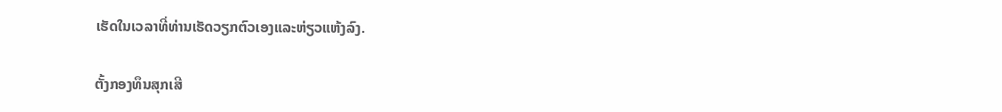ເຮັດໃນເວລາທີ່ທ່ານເຮັດວຽກຕົວເອງແລະຫ່ຽວແຫ້ງລົງ.

ຕັ້ງກອງທຶນສຸກເສີ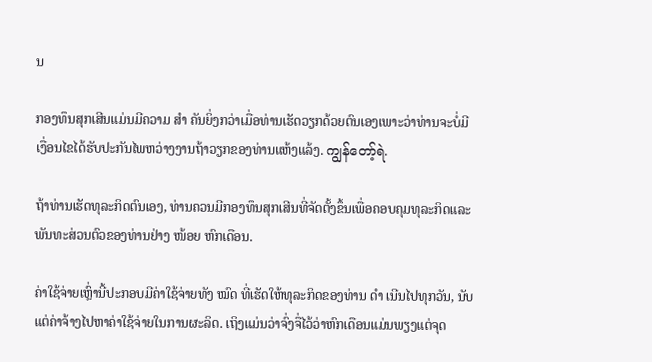ນ

ກອງທຶນສຸກເສີນແມ່ນມີຄວາມ ສຳ ຄັນຍິ່ງກວ່າເມື່ອທ່ານເຮັດວຽກດ້ວຍຕົນເອງເພາະວ່າທ່ານຈະບໍ່ມີເງື່ອນໄຂໄດ້ຮັບປະກັນໄພຫວ່າງງານຖ້າວຽກຂອງທ່ານແຫ້ງແລ້ງ. ကျွန်တော့်ရဲ.

ຖ້າທ່ານເຮັດທຸລະກິດຕົນເອງ, ທ່ານຄວນມີກອງທຶນສຸກເສີນທີ່ຈັດຕັ້ງຂຶ້ນເພື່ອຄອບຄຸມທຸລະກິດແລະພັນທະສ່ວນຕົວຂອງທ່ານຢ່າງ ໜ້ອຍ ຫົກເດືອນ.

ຄ່າໃຊ້ຈ່າຍເຫຼົ່ານີ້ປະກອບມີຄ່າໃຊ້ຈ່າຍທັງ ໝົດ ທີ່ເຮັດໃຫ້ທຸລະກິດຂອງທ່ານ ດຳ ເນີນໄປທຸກວັນ, ນັບແຕ່ຄ່າຈ້າງໄປຫາຄ່າໃຊ້ຈ່າຍໃນການຜະລິດ. ເຖິງແມ່ນວ່າຈົ່ງຈື່ໄວ້ວ່າຫົກເດືອນແມ່ນພຽງແຕ່ຈຸດ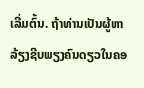ເລີ່ມຕົ້ນ. ຖ້າທ່ານເປັນຜູ້ຫາລ້ຽງຊີບພຽງຄົນດຽວໃນຄອ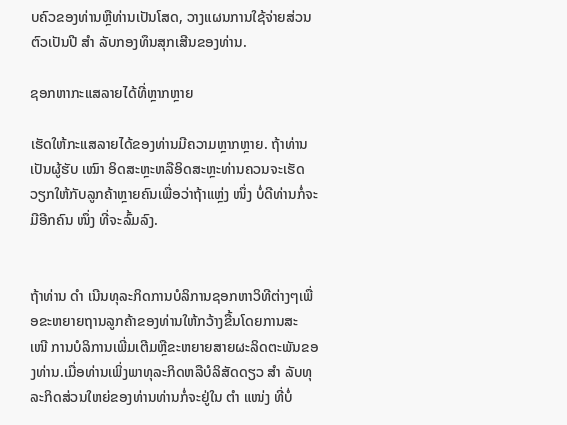ບຄົວຂອງທ່ານຫຼືທ່ານເປັນໂສດ, ວາງແຜນການໃຊ້ຈ່າຍສ່ວນຕົວເປັນປີ ສຳ ລັບກອງທຶນສຸກເສີນຂອງທ່ານ.

ຊອກຫາກະແສລາຍໄດ້ທີ່ຫຼາກຫຼາຍ

ເຮັດໃຫ້ກະແສລາຍໄດ້ຂອງທ່ານມີຄວາມຫຼາກຫຼາຍ. ຖ້າທ່ານເປັນຜູ້ຮັບ ເໝົາ ອິດສະຫຼະຫລືອິດສະຫຼະທ່ານຄວນຈະເຮັດວຽກໃຫ້ກັບລູກຄ້າຫຼາຍຄົນເພື່ອວ່າຖ້າແຫຼ່ງ ໜຶ່ງ ບໍ່ດີທ່ານກໍ່ຈະມີອີກຄົນ ໜຶ່ງ ທີ່ຈະລົ້ມລົງ.


ຖ້າທ່ານ ດຳ ເນີນທຸລະກິດການບໍລິການຊອກຫາວິທີຕ່າງໆເພື່ອຂະຫຍາຍຖານລູກຄ້າຂອງທ່ານໃຫ້ກວ້າງຂື້ນໂດຍການສະ ເໜີ ການບໍລິການເພີ່ມເຕີມຫຼືຂະຫຍາຍສາຍຜະລິດຕະພັນຂອງທ່ານ.ເມື່ອທ່ານເພິ່ງພາທຸລະກິດຫລືບໍລິສັດດຽວ ສຳ ລັບທຸລະກິດສ່ວນໃຫຍ່ຂອງທ່ານທ່ານກໍ່ຈະຢູ່ໃນ ຕຳ ແໜ່ງ ທີ່ບໍ່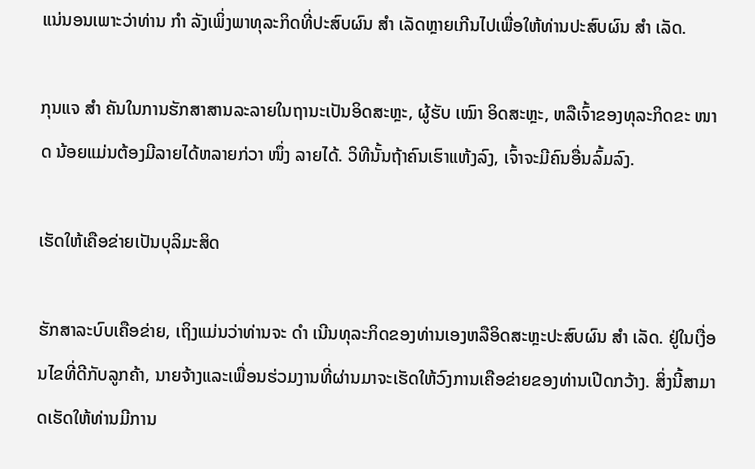ແນ່ນອນເພາະວ່າທ່ານ ກຳ ລັງເພິ່ງພາທຸລະກິດທີ່ປະສົບຜົນ ສຳ ເລັດຫຼາຍເກີນໄປເພື່ອໃຫ້ທ່ານປະສົບຜົນ ສຳ ເລັດ.

ກຸນແຈ ສຳ ຄັນໃນການຮັກສາສານລະລາຍໃນຖານະເປັນອິດສະຫຼະ, ຜູ້ຮັບ ເໝົາ ອິດສະຫຼະ, ຫລືເຈົ້າຂອງທຸລະກິດຂະ ໜາດ ນ້ອຍແມ່ນຕ້ອງມີລາຍໄດ້ຫລາຍກ່ວາ ໜຶ່ງ ລາຍໄດ້. ວິທີນັ້ນຖ້າຄົນເຮົາແຫ້ງລົງ, ເຈົ້າຈະມີຄົນອື່ນລົ້ມລົງ.

ເຮັດໃຫ້ເຄືອຂ່າຍເປັນບຸລິມະສິດ

ຮັກສາລະບົບເຄືອຂ່າຍ, ເຖິງແມ່ນວ່າທ່ານຈະ ດຳ ເນີນທຸລະກິດຂອງທ່ານເອງຫລືອິດສະຫຼະປະສົບຜົນ ສຳ ເລັດ. ຢູ່ໃນເງື່ອນໄຂທີ່ດີກັບລູກຄ້າ, ນາຍຈ້າງແລະເພື່ອນຮ່ວມງານທີ່ຜ່ານມາຈະເຮັດໃຫ້ວົງການເຄືອຂ່າຍຂອງທ່ານເປີດກວ້າງ. ສິ່ງນີ້ສາມາດເຮັດໃຫ້ທ່ານມີການ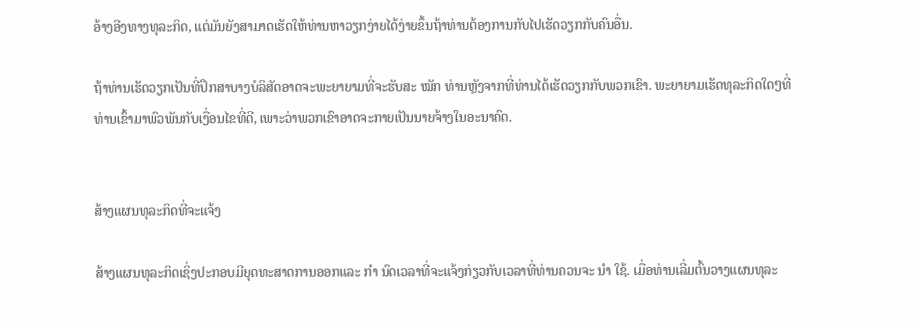ອ້າງອີງທາງທຸລະກິດ, ແຕ່ມັນຍັງສາມາດເຮັດໃຫ້ທ່ານຫາວຽກງ່າຍໄດ້ງ່າຍຂຶ້ນຖ້າທ່ານຕ້ອງການກັບໄປເຮັດວຽກກັບຄົນອື່ນ.

ຖ້າທ່ານເຮັດວຽກເປັນທີ່ປຶກສາບາງບໍລິສັດອາດຈະພະຍາຍາມທີ່ຈະຮັບສະ ໝັກ ທ່ານຫຼັງຈາກທີ່ທ່ານໄດ້ເຮັດວຽກກັບພວກເຂົາ. ພະຍາຍາມເຮັດທຸລະກິດໃດໆທີ່ທ່ານເຂົ້າມາພົວພັນກັບເງື່ອນໄຂທີ່ດີ, ເພາະວ່າພວກເຂົາອາດຈະກາຍເປັນນາຍຈ້າງໃນອະນາຄົດ.


ສ້າງແຜນທຸລະກິດທີ່ຈະແຈ້ງ

ສ້າງແຜນທຸລະກິດເຊິ່ງປະກອບມີຍຸດທະສາດການອອກແລະ ກຳ ນົດເວລາທີ່ຈະແຈ້ງກ່ຽວກັບເວລາທີ່ທ່ານຄວນຈະ ນຳ ໃຊ້. ເມື່ອທ່ານເລີ່ມຕົ້ນວາງແຜນທຸລະ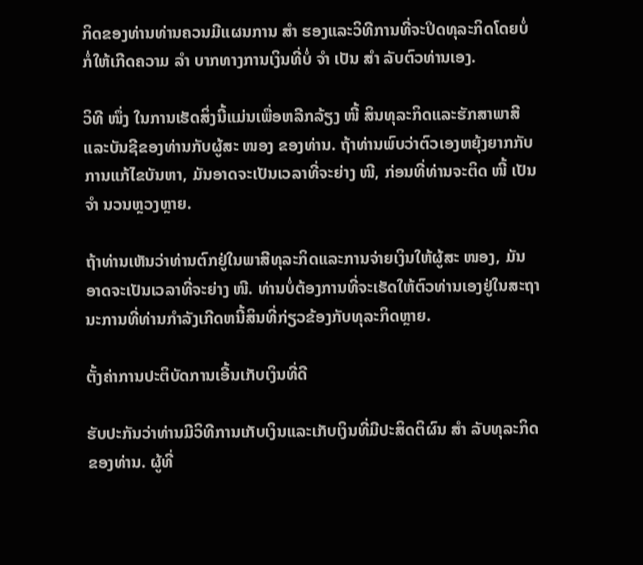ກິດຂອງທ່ານທ່ານຄວນມີແຜນການ ສຳ ຮອງແລະວິທີການທີ່ຈະປິດທຸລະກິດໂດຍບໍ່ກໍ່ໃຫ້ເກີດຄວາມ ລຳ ບາກທາງການເງິນທີ່ບໍ່ ຈຳ ເປັນ ສຳ ລັບຕົວທ່ານເອງ.

ວິທີ ໜຶ່ງ ໃນການເຮັດສິ່ງນີ້ແມ່ນເພື່ອຫລີກລ້ຽງ ໜີ້ ສິນທຸລະກິດແລະຮັກສາພາສີແລະບັນຊີຂອງທ່ານກັບຜູ້ສະ ໜອງ ຂອງທ່ານ. ຖ້າທ່ານພົບວ່າຕົວເອງຫຍຸ້ງຍາກກັບການແກ້ໄຂບັນຫາ, ມັນອາດຈະເປັນເວລາທີ່ຈະຍ່າງ ໜີ, ກ່ອນທີ່ທ່ານຈະຕິດ ໜີ້ ເປັນ ຈຳ ນວນຫຼວງຫຼາຍ.

ຖ້າທ່ານເຫັນວ່າທ່ານຕົກຢູ່ໃນພາສີທຸລະກິດແລະການຈ່າຍເງິນໃຫ້ຜູ້ສະ ໜອງ, ມັນອາດຈະເປັນເວລາທີ່ຈະຍ່າງ ໜີ. ທ່ານບໍ່ຕ້ອງການທີ່ຈະເຮັດໃຫ້ຕົວທ່ານເອງຢູ່ໃນສະຖານະການທີ່ທ່ານກໍາລັງເກີດຫນີ້ສິນທີ່ກ່ຽວຂ້ອງກັບທຸລະກິດຫຼາຍ.

ຕັ້ງຄ່າການປະຕິບັດການເອີ້ນເກັບເງິນທີ່ດີ

ຮັບປະກັນວ່າທ່ານມີວິທີການເກັບເງິນແລະເກັບເງິນທີ່ມີປະສິດຕິຜົນ ສຳ ລັບທຸລະກິດຂອງທ່ານ. ຜູ້ທີ່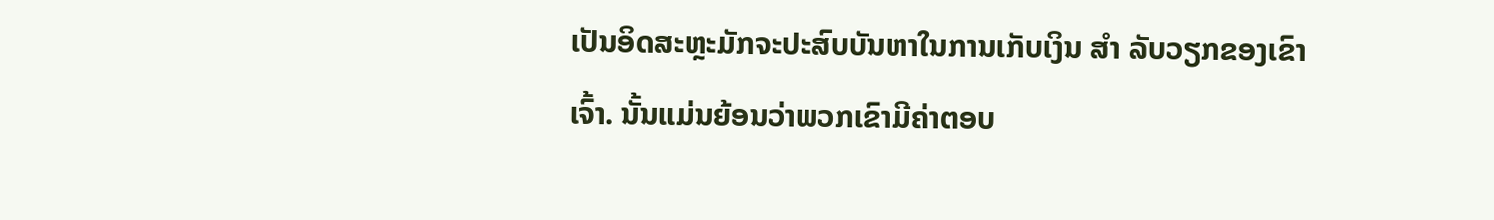ເປັນອິດສະຫຼະມັກຈະປະສົບບັນຫາໃນການເກັບເງິນ ສຳ ລັບວຽກຂອງເຂົາເຈົ້າ. ນັ້ນແມ່ນຍ້ອນວ່າພວກເຂົາມີຄ່າຕອບ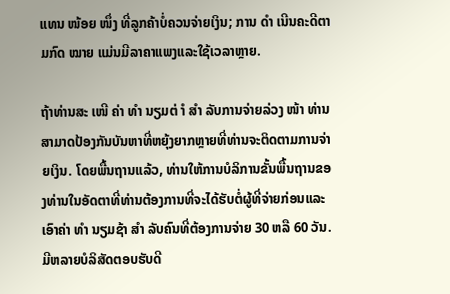ແທນ ໜ້ອຍ ໜຶ່ງ ທີ່ລູກຄ້າບໍ່ຄວນຈ່າຍເງິນ; ການ ດຳ ເນີນຄະດີຕາມກົດ ໝາຍ ແມ່ນມີລາຄາແພງແລະໃຊ້ເວລາຫຼາຍ.

ຖ້າທ່ານສະ ເໜີ ຄ່າ ທຳ ນຽມຕ່ ຳ ສຳ ລັບການຈ່າຍລ່ວງ ໜ້າ ທ່ານສາມາດປ້ອງກັນບັນຫາທີ່ຫຍຸ້ງຍາກຫຼາຍທີ່ທ່ານຈະຕິດຕາມການຈ່າຍເງິນ. ໂດຍພື້ນຖານແລ້ວ, ທ່ານໃຫ້ການບໍລິການຂັ້ນພື້ນຖານຂອງທ່ານໃນອັດຕາທີ່ທ່ານຕ້ອງການທີ່ຈະໄດ້ຮັບຕໍ່ຜູ້ທີ່ຈ່າຍກ່ອນແລະເອົາຄ່າ ທຳ ນຽມຊ້າ ສຳ ລັບຄົນທີ່ຕ້ອງການຈ່າຍ 30 ຫລື 60 ວັນ. ມີຫລາຍບໍລິສັດຕອບຮັບດີ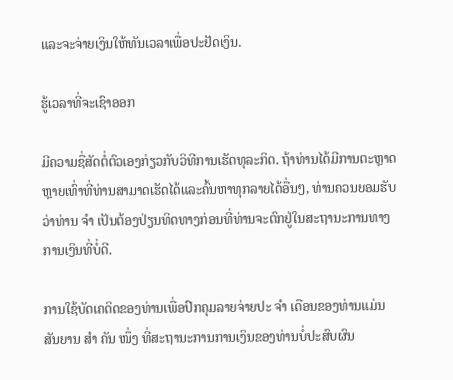ແລະຈະຈ່າຍເງິນໃຫ້ທັນເວລາເພື່ອປະຢັດເງິນ.

ຮູ້ເວລາທີ່ຈະເຊົາອອກ

ມີຄວາມຊື່ສັດຕໍ່ຕົວເອງກ່ຽວກັບວິທີການເຮັດທຸລະກິດ. ຖ້າທ່ານໄດ້ມີການຕະຫຼາດຫຼາຍເທົ່າທີ່ທ່ານສາມາດເຮັດໄດ້ແລະຄົ້ນຫາທຸກລາຍໄດ້ອື່ນໆ, ທ່ານຄວນຍອມຮັບວ່າທ່ານ ຈຳ ເປັນຕ້ອງປ່ຽນທິດທາງກ່ອນທີ່ທ່ານຈະຕົກຢູ່ໃນສະຖານະການທາງການເງິນທີ່ບໍ່ດີ.

ການໃຊ້ບັດເຄດິດຂອງທ່ານເພື່ອປົກຄຸມລາຍຈ່າຍປະ ຈຳ ເດືອນຂອງທ່ານແມ່ນສັນຍານ ສຳ ຄັນ ໜຶ່ງ ທີ່ສະຖານະການການເງິນຂອງທ່ານບໍ່ປະສົບຜົນ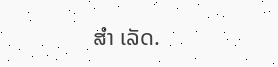ສຳ ເລັດ.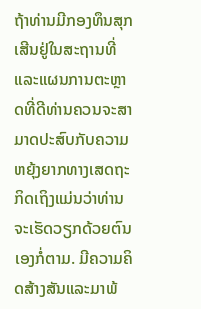ຖ້າທ່ານມີກອງທຶນສຸກເສີນຢູ່ໃນສະຖານທີ່ແລະແຜນການຕະຫຼາດທີ່ດີທ່ານຄວນຈະສາມາດປະສົບກັບຄວາມຫຍຸ້ງຍາກທາງເສດຖະກິດເຖິງແມ່ນວ່າທ່ານຈະເຮັດວຽກດ້ວຍຕົນເອງກໍ່ຕາມ. ມີຄວາມຄິດສ້າງສັນແລະມາພ້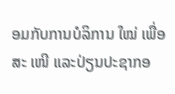ອມກັບການບໍລິການ ໃໝ່ ເພື່ອສະ ເໜີ ແລະປ່ຽນປະຊາກອ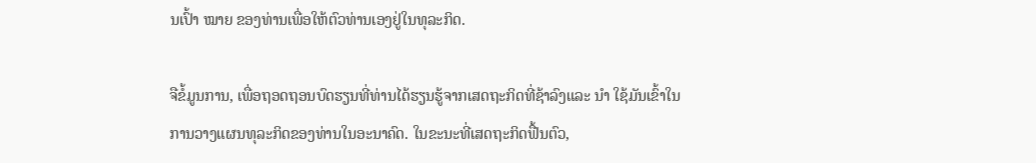ນເປົ້າ ໝາຍ ຂອງທ່ານເພື່ອໃຫ້ຕົວທ່ານເອງຢູ່ໃນທຸລະກິດ.

ຈືຂໍ້ມູນການ, ເພື່ອຖອດຖອນບົດຮຽນທີ່ທ່ານໄດ້ຮຽນຮູ້ຈາກເສດຖະກິດທີ່ຊ້າລົງແລະ ນຳ ໃຊ້ມັນເຂົ້າໃນການວາງແຜນທຸລະກິດຂອງທ່ານໃນອະນາຄົດ. ໃນຂະນະທີ່ເສດຖະກິດຟື້ນຕົວ,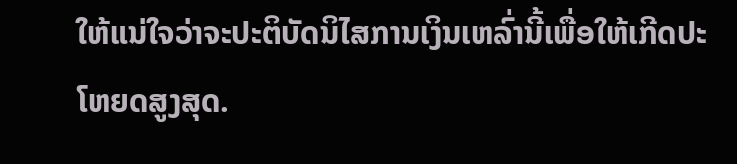ໃຫ້ແນ່ໃຈວ່າຈະປະຕິບັດນິໄສການເງິນເຫລົ່ານີ້ເພື່ອໃຫ້ເກີດປະໂຫຍດສູງສຸດ.